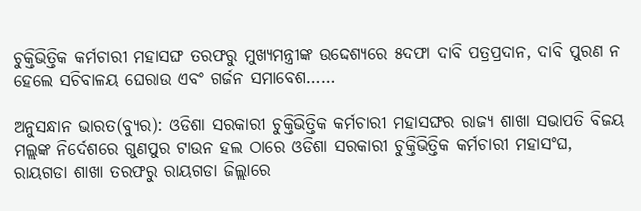ଚୁକ୍ତିଭିତ୍ତିକ କର୍ମଚାରୀ ମହାସଙ୍ଘ ତରଫରୁ ମୁଖ୍ୟମନ୍ତ୍ରୀଙ୍କ ଉଦ୍ଦେଶ୍ୟରେ ୫ଦଫା ଦାବି ପତ୍ରପ୍ରଦାନ, ଦାବି ପୁରଣ ନ ହେଲେ ସଚିବାଳୟ ଘେରାଉ ଏବଂ ଗର୍ଜନ ସମାବେଶ……

ଅନୁସନ୍ଧାନ ଭାରତ(ବ୍ୟୁର): ଓଡିଶା ସରକାରୀ ଚୁକ୍ତିଭିତ୍ତିକ କର୍ମଚାରୀ ମହାସଙ୍ଘର ରାଜ୍ୟ ଶାଖା ସଭାପତି ବିଜୟ ମଲ୍ଲଙ୍କ ନିର୍ଦେଶରେ ଗୁଣପୁର ଟାଉନ ହଲ ଠାରେ ଓଡିଶା ସରକାରୀ ଚୁକ୍ତିଭିତ୍ତିକ କର୍ମଚାରୀ ମହାସଂଘ, ରାୟଗଡା ଶାଖା ତରଫରୁ ରାୟଗଡା ଜିଲ୍ଲାରେ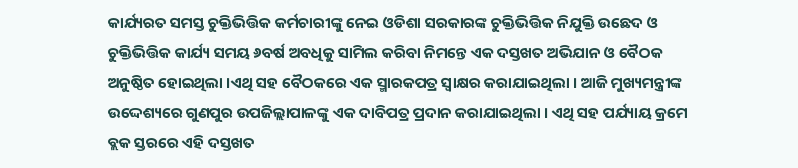କାର୍ଯ୍ୟରତ ସମସ୍ତ ଚୁକ୍ତିଭିତ୍ତିକ କର୍ମଚାରୀଙ୍କୁ ନେଇ ଓଡିଶା ସରକାରଙ୍କ ଚୁକ୍ତିଭିତ୍ତିକ ନିଯୁକ୍ତି ଉଛେଦ ଓ ଚୁକ୍ତିଭିତ୍ତିକ କାର୍ଯ୍ୟ ସମୟ ୬ବର୍ଷ ଅବଧିକୁ ସାମିଲ କରିବା ନିମନ୍ତେ ଏକ ଦସ୍ତଖତ ଅଭିଯାନ ଓ ବୈଠକ ଅନୁଷ୍ଠିତ ହୋଇଥିଲା ।ଏଥି ସହ ବୈଠକରେ ଏକ ସ୍ମାରକପତ୍ର ସ୍ଵାକ୍ଷର କରାଯାଇଥିଲା । ଆଜି ମୁଖ୍ୟମନ୍ତ୍ରୀଙ୍କ ଉଦ୍ଦେଶ୍ୟରେ ଗୁଣପୁର ଉପଜିଲ୍ଲାପାଳଙ୍କୁ ଏକ ଦାବିପତ୍ର ପ୍ରଦାନ କରାଯାଇଥିଲା । ଏଥି ସହ ପର୍ଯ୍ୟାୟ କ୍ରମେ ବ୍ଲକ ସ୍ତରରେ ଏହି ଦସ୍ତଖତ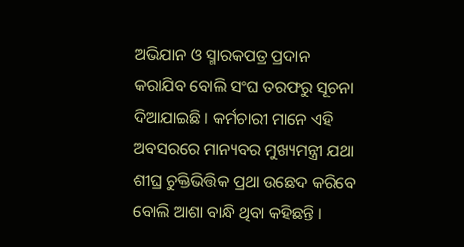ଅଭିଯାନ ଓ ସ୍ମାରକପତ୍ର ପ୍ରଦାନ କରାଯିବ ବୋଲି ସଂଘ ତରଫରୁ ସୂଚନା ଦିଆଯାଇଛି । କର୍ମଚାରୀ ମାନେ ଏହି ଅବସରରେ ମାନ୍ୟବର ମୁଖ୍ୟମନ୍ତ୍ରୀ ଯଥା ଶୀଘ୍ର ଚୁକ୍ତିଭିତ୍ତିକ ପ୍ରଥା ଉଛେଦ କରିବେ ବୋଲି ଆଶା ବାନ୍ଧି ଥିବା କହିଛନ୍ତି ।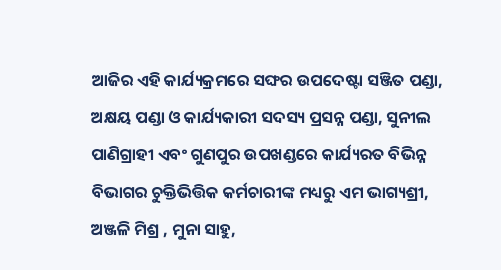ଆଜିର ଏହି କାର୍ଯ୍ୟକ୍ରମରେ ସଙ୍ଘର ଉପଦେଷ୍ଟା ସଞ୍ଜିତ ପଣ୍ଡା, ଅକ୍ଷୟ ପଣ୍ଡା ଓ କାର୍ଯ୍ୟକାରୀ ସଦସ୍ୟ ପ୍ରସନ୍ନ ପଣ୍ଡା, ସୁନୀଲ ପାଣିଗ୍ରାହୀ ଏବଂ ଗୁଣପୁର ଉପଖଣ୍ଡରେ କାର୍ଯ୍ୟରତ ବିଭିନ୍ନ ବିଭାଗର ଚୁକ୍ତିଭିତ୍ତିକ କର୍ମଚାରୀଙ୍କ ମଧ୍ୟରୁ ଏମ ଭାଗ୍ୟଶ୍ରୀ, ଅଞ୍ଜଳି ମିଶ୍ର , ମୁନା ସାହୁ,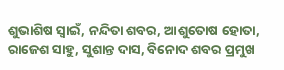ଶୁଭାଶିଷ ସ୍ୱାଇଁ, ନନ୍ଦିତା ଶବର, ଆଶୁତୋଷ ହୋତା, ରାଜେଶ ସାହୁ, ସୁଶାନ୍ତ ଦାସ, ବିନୋଦ ଶବର ପ୍ରମୁଖ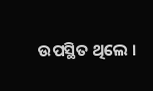ଉପସ୍ଥିତ ଥିଲେ ।